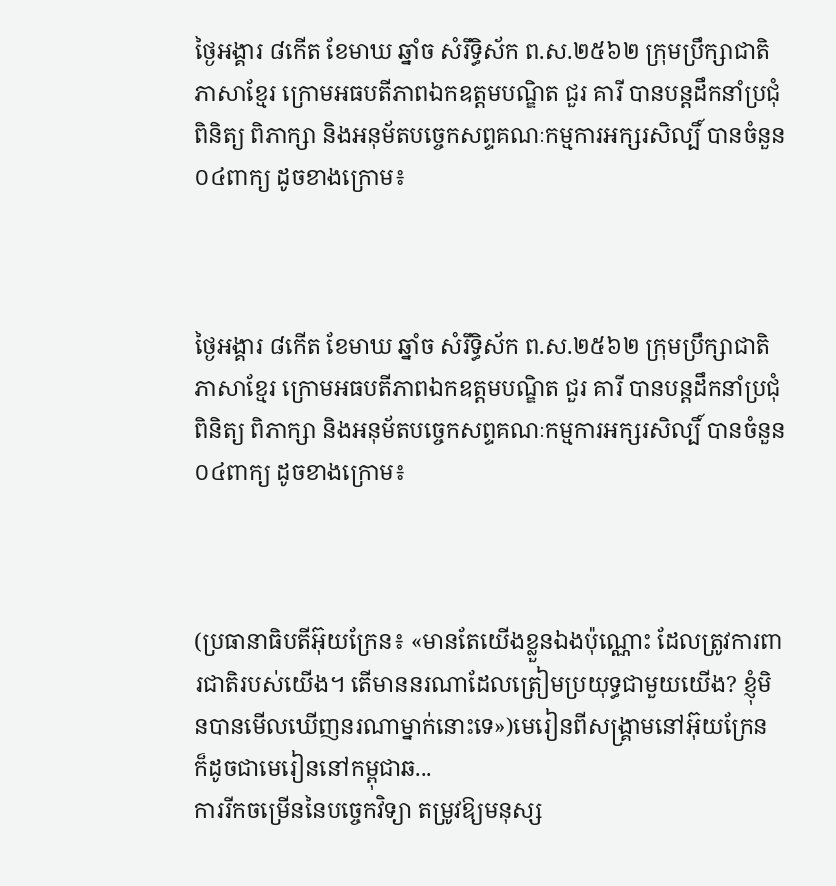ថ្ងៃអង្គារ ៨កើត ខែមាឃ ឆ្នាំច សំរឹទ្ធិស័ក ព.ស.២៥៦២ ក្រុមប្រឹក្សាជាតិភាសាខ្មែរ ក្រោមអធបតីភាពឯកឧត្តមបណ្ឌិត ជួរ គារី បានបន្តដឹកនាំប្រជុំពិនិត្យ ពិភាក្សា និងអនុម័តបច្ចេកសព្ទគណៈកម្មការអក្សរសិល្បិ៍ បានចំនួន ០៤ពាក្យ ដូចខាងក្រោម៖



ថ្ងៃអង្គារ ៨កើត ខែមាឃ ឆ្នាំច សំរឹទ្ធិស័ក ព.ស.២៥៦២ ក្រុមប្រឹក្សាជាតិភាសាខ្មែរ ក្រោមអធបតីភាពឯកឧត្តមបណ្ឌិត ជួរ គារី បានបន្តដឹកនាំប្រជុំពិនិត្យ ពិភាក្សា និងអនុម័តបច្ចេកសព្ទគណៈកម្មការអក្សរសិល្បិ៍ បានចំនួន ០៤ពាក្យ ដូចខាងក្រោម៖



(ប្រធានាធិបតីអ៊ុយក្រែន៖ «មានតែយើងខ្លួនឯងប៉ុណ្ណោះ ដែលត្រូវការពារជាតិរបស់យើង។ តើមាននរណាដែលត្រៀមប្រយុទ្ធជាមួយយើង? ខ្ញុំមិនបានមើលឃើញនរណាម្នាក់នោះទេ»)មេរៀនពីសង្គ្រាមនៅអ៊ុយក្រែន ក៏ដូចជាមេរៀននៅកម្ពុជាឆ...
ការរីកចម្រើននៃបច្ចេកវិទ្យា តម្រូវឱ្យមនុស្ស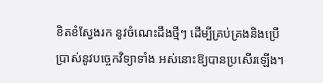ខិតខំស្វែងរក នូវចំណេះដឹងថ្មីៗ ដើម្បីគ្រប់គ្រងនិងប្រើប្រាស់នូវបច្ចេកវិទ្យាទាំង អស់នោះឱ្យបានប្រសើរឡើង។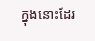ក្នុងនោះដែរ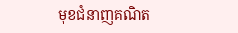មុខជំនាញគណិត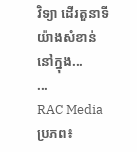វិទ្យា ដើរតួនាទីយ៉ាងសំខាន់នៅក្នុង...
...
RAC Mediaប្រភព៖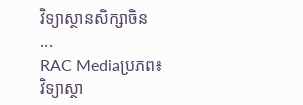វិទ្យាស្ថានសិក្សាចិន
...
RAC Mediaប្រភព៖ វិទ្យាស្ថា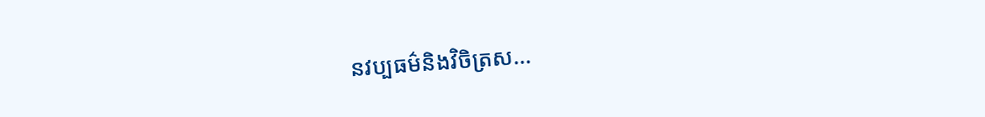នវប្បធម៌និងវិចិត្រស...